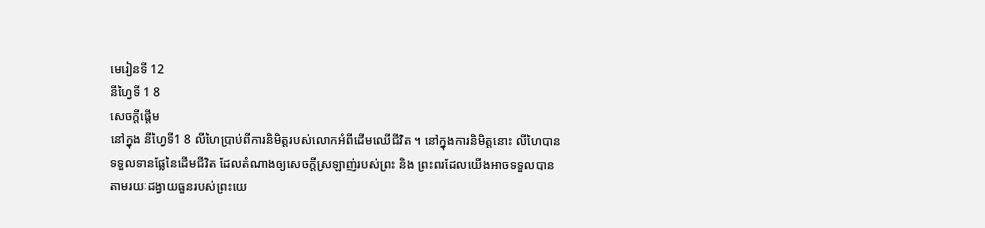មេរៀនទី 12
នីហ្វៃទី 1 8
សេចក្តីផ្ដើម
នៅក្នុង នីហ្វៃទី1 8 លីហៃប្រាប់ពីការនិមិត្តរបស់លោកអំពីដើមឈើជីវិត ។ នៅក្នុងការនិមិត្តនោះ លីហៃបានទទួលទានផ្លែនៃដើមជីវិត ដែលតំណាងឲ្យសេចក្ដីស្រឡាញ់របស់ព្រះ និង ព្រះពរដែលយើងអាចទទួលបាន តាមរយៈដង្វាយធួនរបស់ព្រះយេ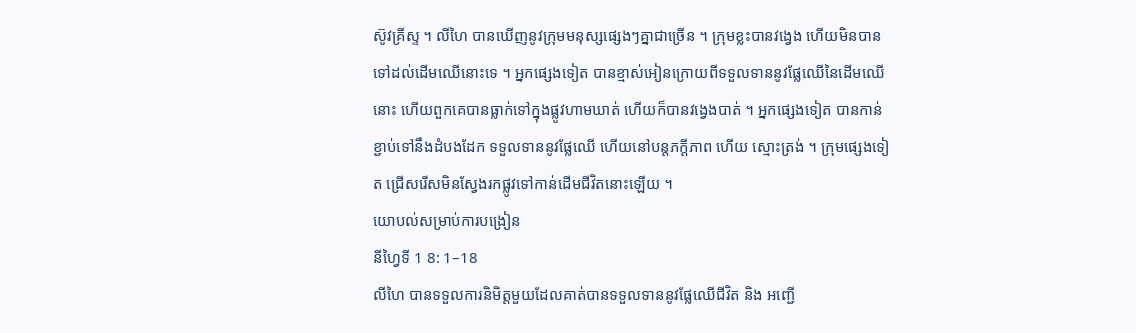ស៊ូវគ្រីស្ទ ។ លីហៃ បានឃើញនូវក្រុមមនុស្សផ្សេងៗគ្នាជាច្រើន ។ ក្រុមខ្លះបានវង្វេង ហើយមិនបានទៅដល់ដើមឈើនោះទេ ។ អ្នកផ្សេងទៀត បានខ្មាស់អៀនក្រោយពីទទួលទាននូវផ្លែឈើនៃដើមឈើនោះ ហើយពួកគេបានធ្លាក់ទៅក្នុងផ្លូវហាមឃាត់ ហើយក៏បានវង្វេងបាត់ ។ អ្នកផ្សេងទៀត បានកាន់ខ្ជាប់ទៅនឹងដំបងដែក ទទួលទាននូវផ្លែឈើ ហើយនៅបន្ដភក្តីភាព ហើយ ស្មោះត្រង់ ។ ក្រុមផ្សេងទៀត ជ្រើសរើសមិនស្វែងរកផ្លូវទៅកាន់ដើមជីវិតនោះឡើយ ។
យោបល់សម្រាប់ការបង្រៀន
នីហ្វៃទី 1 8: 1–18
លីហៃ បានទទួលការនិមិត្តមួយដែលគាត់បានទទួលទាននូវផ្លែឈើជីវិត និង អញ្ជើ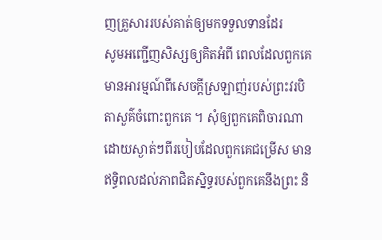ញគ្រួសាររបស់គាត់ឲ្យមកទទួលទានដែរ
សូមអញ្ជើញសិស្សឲ្យគិតអំពី ពេលដែលពួកគេមានអារម្មណ៍ពីសេចក្ដីស្រឡាញ់របស់ព្រះវរបិតាសួគ៌ចំពោះពួកគេ ។ សុំឲ្យពួកគេពិចារណាដោយស្ងាត់ៗពីរបៀបដែលពួកគេជម្រើស មានឥទ្ធិពលដល់ភាពជិតស្និទ្ធរបស់ពួកគេនឹងព្រះ និ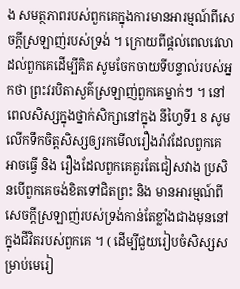ង សមត្ថភាពរបស់ពួកគេក្នុងការមានអារម្មណ៍ពីសេចក្ដីស្រឡាញ់របស់ទ្រង់ ។ ក្រោយពីផ្ដល់ពេលវេលាដល់ពួកគេដើម្បីគិត សូមចែកចាយទីបន្ទាល់របស់អ្នកថា ព្រះវរបិតាសួគ៌ស្រឡាញ់ពួកគេម្នាក់ៗ ។ នៅពេលសិស្សក្នុងថ្នាក់សិក្សានៅក្នុង នីហ្វៃទី1 8 សូមលើកទឹកចិត្តសិស្សឲ្យរកមើលរឿងរ៉ាវដែលពួកគេអាចធ្វើ និង រឿងដែលពួកគេគួរតែជៀសវាង ប្រសិនបើពួកគេចង់ខិតទៅជិតព្រះ និង មានអារម្មណ៍ពីសេចក្ដីស្រឡាញ់របស់ទ្រង់កាន់តែខ្លាំងជាងមុននៅក្នុងជីវិតរបស់ពួកគេ ។ ( ដើម្បីជួយរៀបចំសិស្សសម្រាប់មេរៀ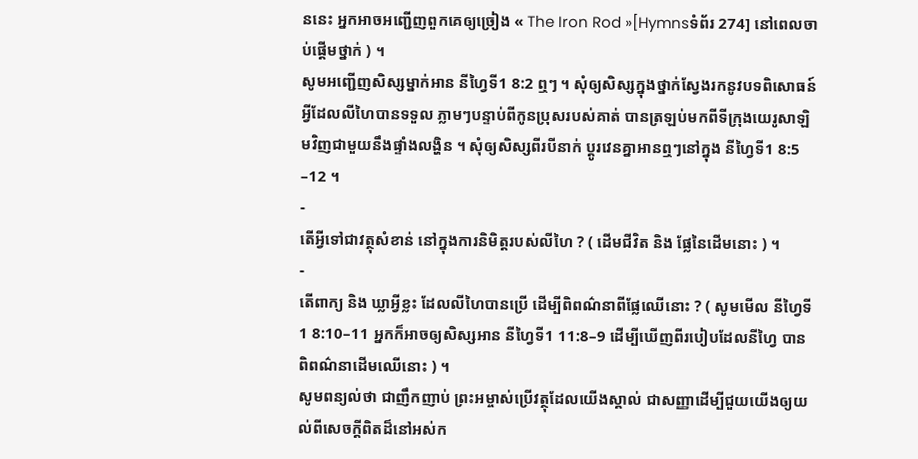ននេះ អ្នកអាចអញ្ជើញពួកគេឲ្យច្រៀង « The Iron Rod »[Hymnsទំព័រ 274] នៅពេលចាប់ផ្ដើមថ្នាក់ ) ។
សូមអញ្ជើញសិស្សម្នាក់អាន នីហ្វៃទី1 8:2 ឮៗ ។ សុំឲ្យសិស្សក្នុងថ្នាក់ស្វែងរកនូវបទពិសោធន៍អ្វីដែលលីហៃបានទទួល ភ្លាមៗបន្ទាប់ពីកូនប្រុសរបស់គាត់ បានត្រឡប់មកពីទីក្រុងយេរូសាឡិមវិញជាមួយនឹងផ្ទាំងលង្ហិន ។ សុំឲ្យសិស្សពីរបីនាក់ ប្ដូរវេនគ្នាអានឮៗនៅក្នុង នីហ្វៃទី1 8:5 –12 ។
-
តើអ្វីទៅជាវត្ថុសំខាន់ នៅក្នុងការនិមិត្តរបស់លីហៃ ? ( ដើមជីវិត និង ផ្លែនៃដើមនោះ ) ។
-
តើពាក្យ និង ឃ្លាអ្វីខ្លះ ដែលលីហៃបានប្រើ ដើម្បីពិពណ៌នាពីផ្លែឈើនោះ ? ( សូមមើល នីហ្វៃទី1 8:10–11 អ្នកក៏អាចឲ្យសិស្សអាន នីហ្វៃទី1 11:8–9 ដើម្បីឃើញពីរបៀបដែលនីហ្វៃ បានពិពណ៌នាដើមឈើនោះ ) ។
សូមពន្យល់ថា ជាញឹកញាប់ ព្រះអម្ចាស់ប្រើវត្ថុដែលយើងស្គាល់ ជាសញ្ញាដើម្បីជួយយើងឲ្យយល់ពីសេចក្ដីពិតដ៏នៅអស់ក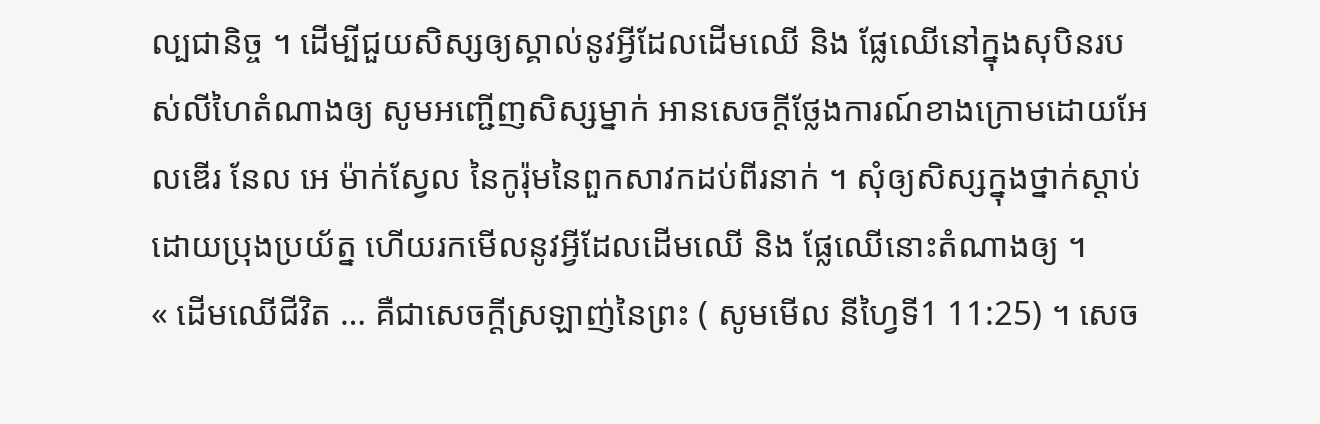ល្បជានិច្ច ។ ដើម្បីជួយសិស្សឲ្យស្គាល់នូវអ្វីដែលដើមឈើ និង ផ្លែឈើនៅក្នុងសុបិនរបស់លីហៃតំណាងឲ្យ សូមអញ្ជើញសិស្សម្នាក់ អានសេចក្ដីថ្លែងការណ៍ខាងក្រោមដោយអែលឌើរ នែល អេ ម៉ាក់ស្វែល នៃកូរ៉ុមនៃពួកសាវកដប់ពីរនាក់ ។ សុំឲ្យសិស្សក្នុងថ្នាក់ស្ដាប់ដោយប្រុងប្រយ័ត្ន ហើយរកមើលនូវអ្វីដែលដើមឈើ និង ផ្លែឈើនោះតំណាងឲ្យ ។
« ដើមឈើជីវិត … គឺជាសេចក្ដីស្រឡាញ់នៃព្រះ ( សូមមើល នីហ្វៃទី1 11:25) ។ សេច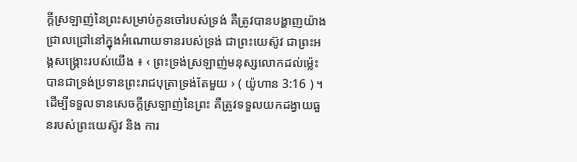ក្ដីស្រឡាញ់នៃព្រះសម្រាប់កូនចៅរបស់ទ្រង់ គឺត្រូវបានបង្ហាញយ៉ាងជ្រាលជ្រៅនៅក្នុងអំណោយទានរបស់ទ្រង់ ជាព្រះយេស៊ូវ ជាព្រះអង្គសង្រ្គោះរបស់យើង ៖ ‹ ព្រះទ្រង់ស្រឡាញ់មនុស្សលោកដល់ម្ល៉េះ បានជាទ្រង់ប្រទានព្រះរាជបុត្រាទ្រង់តែមួយ › ( យ៉ូហាន 3:16 ) ។ ដើម្បីទទួលទានសេចក្ដីស្រឡាញ់នៃព្រះ គឺត្រូវទទួលយកដង្វាយធួនរបស់ព្រះយេស៊ូវ និង ការ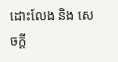ដោះលែង និង សេចក្ដី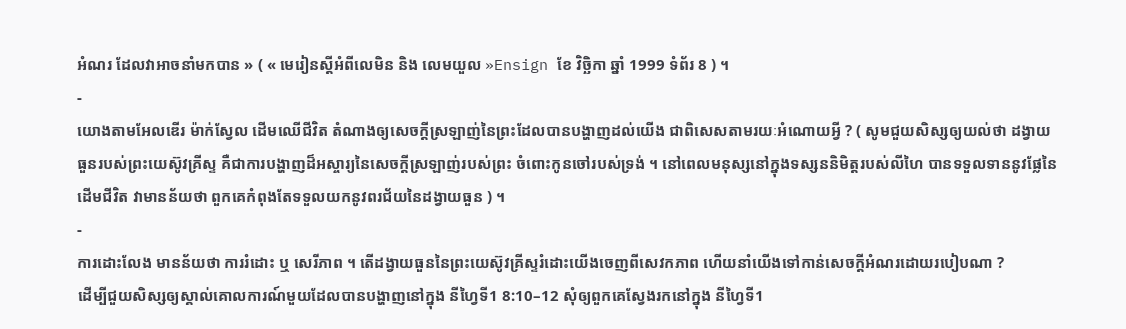អំណរ ដែលវាអាចនាំមកបាន » ( « មេរៀនស្តីអំពីលេមិន និង លេមយួល »Ensign ខែ វិច្ឆិកា ឆ្នាំ 1999 ទំព័រ 8 ) ។
-
យោងតាមអែលឌើរ ម៉ាក់ស្វែល ដើមឈើជីវិត តំណាងឲ្យសេចក្ដីស្រឡាញ់នៃព្រះដែលបានបង្ហាញដល់យើង ជាពិសេសតាមរយៈអំណោយអ្វី ? ( សូមជួយសិស្សឲ្យយល់ថា ដង្វាយធួនរបស់ព្រះយេស៊ូវគ្រីស្ទ គឺជាការបង្ហាញដ៏អស្ចារ្យនៃសេចក្ដីស្រឡាញ់របស់ព្រះ ចំពោះកូនចៅរបស់ទ្រង់ ។ នៅពេលមនុស្សនៅក្នុងទស្សននិមិត្តរបស់លីហៃ បានទទួលទាននូវផ្លែនៃដើមជីវិត វាមានន័យថា ពួកគេកំពុងតែទទួលយកនូវពរជ័យនៃដង្វាយធួន ) ។
-
ការដោះលែង មានន័យថា ការរំដោះ ឬ សេរីភាព ។ តើដង្វាយធួននៃព្រះយេស៊ូវគ្រីស្ទរំដោះយើងចេញពីសេវកភាព ហើយនាំយើងទៅកាន់សេចក្ដីអំណរដោយរបៀបណា ?
ដើម្បីជួយសិស្សឲ្យស្គាល់គោលការណ៍មួយដែលបានបង្ហាញនៅក្នុង នីហ្វៃទី1 8:10–12 សុំឲ្យពួកគេស្វែងរកនៅក្នុង នីហ្វៃទី1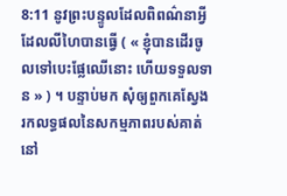8:11 នូវព្រះបន្ទូលដែលពិពណ៌នាអ្វីដែលលីហៃបានធ្វើ ( « ខ្ញុំបានដើរចូលទៅបេះផ្លែឈើនោះ ហើយទទួលទាន » ) ។ បន្ទាប់មក សុំឲ្យពួកគេស្វែងរកលទ្ធផលនៃសកម្មភាពរបស់គាត់នៅ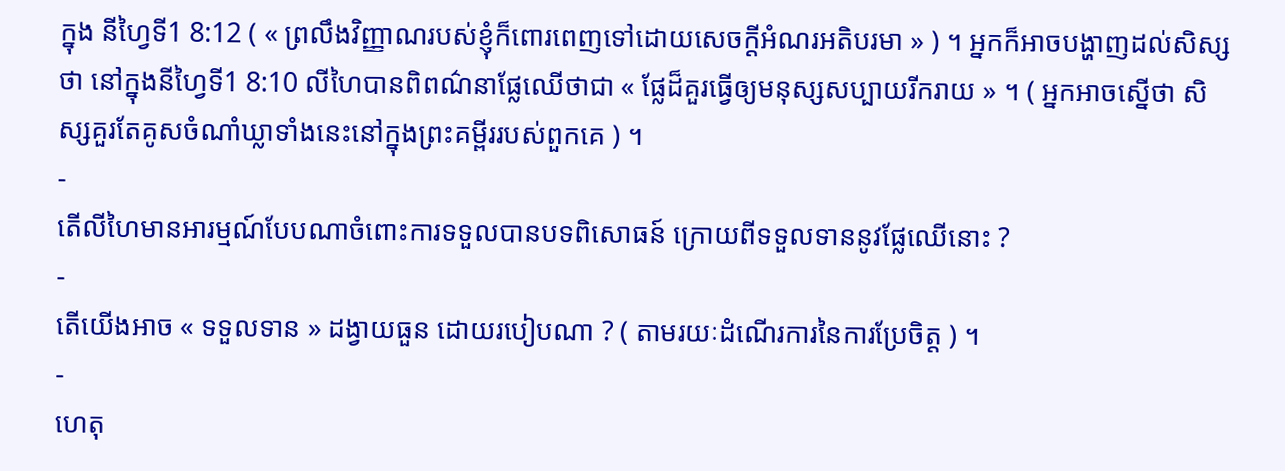ក្នុង នីហ្វៃទី1 8:12 ( « ព្រលឹងវិញ្ញាណរបស់ខ្ញុំក៏ពោរពេញទៅដោយសេចក្ដីអំណរអតិបរមា » ) ។ អ្នកក៏អាចបង្ហាញដល់សិស្សថា នៅក្នុងនីហ្វៃទី1 8:10 លីហៃបានពិពណ៌នាផ្លែឈើថាជា « ផ្លែដ៏គួរធ្វើឲ្យមនុស្សសប្បាយរីករាយ » ។ ( អ្នកអាចស្នើថា សិស្សគួរតែគូសចំណាំឃ្លាទាំងនេះនៅក្នុងព្រះគម្ពីររបស់ពួកគេ ) ។
-
តើលីហៃមានអារម្មណ៍បែបណាចំពោះការទទួលបានបទពិសោធន៍ ក្រោយពីទទួលទាននូវផ្លែឈើនោះ ?
-
តើយើងអាច « ទទួលទាន » ដង្វាយធួន ដោយរបៀបណា ? ( តាមរយៈដំណើរការនៃការប្រែចិត្ត ) ។
-
ហេតុ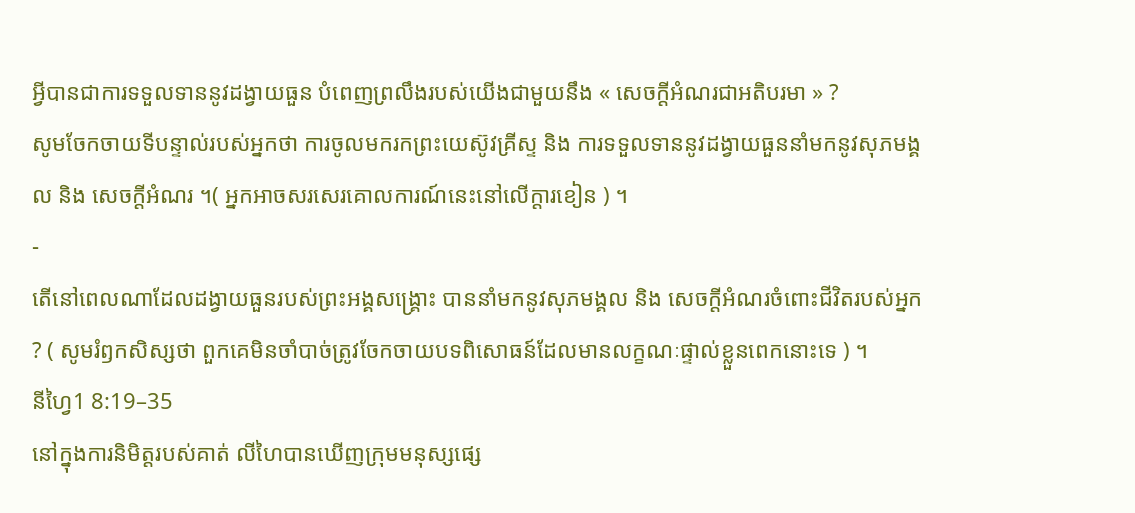អ្វីបានជាការទទួលទាននូវដង្វាយធួន បំពេញព្រលឹងរបស់យើងជាមួយនឹង « សេចក្ដីអំណរជាអតិបរមា » ?
សូមចែកចាយទីបន្ទាល់របស់អ្នកថា ការចូលមករកព្រះយេស៊ូវគ្រីស្ទ និង ការទទួលទាននូវដង្វាយធួននាំមកនូវសុភមង្គល និង សេចក្ដីអំណរ ។( អ្នកអាចសរសេរគោលការណ៍នេះនៅលើក្ដារខៀន ) ។
-
តើនៅពេលណាដែលដង្វាយធួនរបស់ព្រះអង្គសង្គ្រោះ បាននាំមកនូវសុភមង្គល និង សេចក្ដីអំណរចំពោះជីវិតរបស់អ្នក ? ( សូមរំឭកសិស្សថា ពួកគេមិនចាំបាច់ត្រូវចែកចាយបទពិសោធន៍ដែលមានលក្ខណៈផ្ទាល់ខ្លួនពេកនោះទេ ) ។
នីហ្វៃ1 8:19–35
នៅក្នុងការនិមិត្តរបស់គាត់ លីហៃបានឃើញក្រុមមនុស្សផ្សេ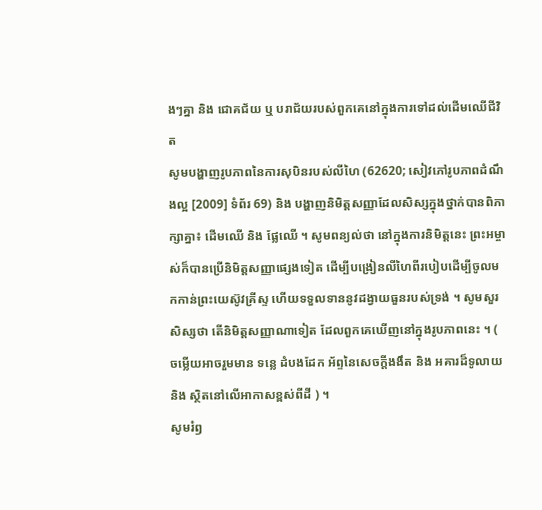ងៗគ្នា និង ជោគជ័យ ឬ បរាជ័យរបស់ពួកគេនៅក្នុងការទៅដល់ដើមឈើជីវិត
សូមបង្ហាញរូបភាពនៃការសុបិនរបស់លីហៃ (62620; សៀវភៅរូបភាពដំណឹងល្អ [2009] ទំព័រ 69) និង បង្ហាញនិមិត្តសញ្ញាដែលសិស្សក្នុងថ្នាក់បានពិភាក្សាគ្នា៖ ដើមឈើ និង ផ្លែឈើ ។ សូមពន្យល់ថា នៅក្នុងការនិមិត្តនេះ ព្រះអម្ចាស់ក៏បានប្រើនិមិត្តសញ្ញាផ្សេងទៀត ដើម្បីបង្រៀនលីហៃពីរបៀបដើម្បីចូលមកកាន់ព្រះយេស៊ូវគ្រីស្ទ ហើយទទួលទាននូវដង្វាយធួនរបស់ទ្រង់ ។ សូមសួរសិស្សថា តើនិមិត្តសញ្ញាណាទៀត ដែលពួកគេឃើញនៅក្នុងរូបភាពនេះ ។ ( ចម្លើយអាចរួមមាន ទន្លេ ដំបងដែក អ័ព្ទនៃសេចក្ដីងងឹត និង អគារដ៏ទូលាយ និង ស្ថិតនៅលើអាកាសខ្ពស់ពីដី ) ។
សូមរំឭ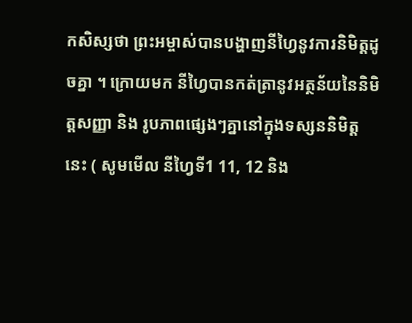កសិស្សថា ព្រះអម្ចាស់បានបង្ហាញនីហ្វៃនូវការនិមិត្តដូចគ្នា ។ ក្រោយមក នីហ្វៃបានកត់ត្រានូវអត្ថន័យនៃនិមិត្តសញ្ញា និង រូបភាពផ្សេងៗគ្នានៅក្នុងទស្សននិមិត្តនេះ ( សូមមើល នីហ្វៃទី1 11, 12 និង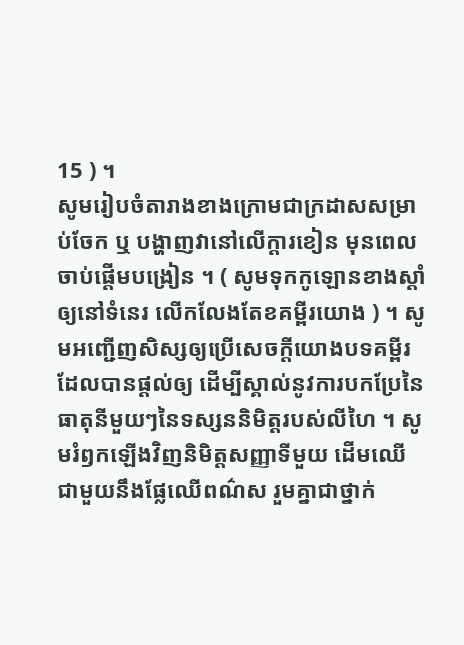15 ) ។
សូមរៀបចំតារាងខាងក្រោមជាក្រដាសសម្រាប់ចែក ឬ បង្ហាញវានៅលើក្ដារខៀន មុនពេលចាប់ផ្ដើមបង្រៀន ។ ( សូមទុកកូឡោនខាងស្ដាំឲ្យនៅទំនេរ លើកលែងតែខគម្ពីរយោង ) ។ សូមអញ្ជើញសិស្សឲ្យប្រើសេចក្តីយោងបទគម្ពីរដែលបានផ្ដល់ឲ្យ ដើម្បីស្គាល់នូវការបកប្រែនៃធាតុនីមួយៗនៃទស្សននិមិត្តរបស់លីហៃ ។ សូមរំឭកឡើងវិញនិមិត្តសញ្ញាទីមួយ ដើមឈើជាមួយនឹងផ្លែឈើពណ៌ស រួមគ្នាជាថ្នាក់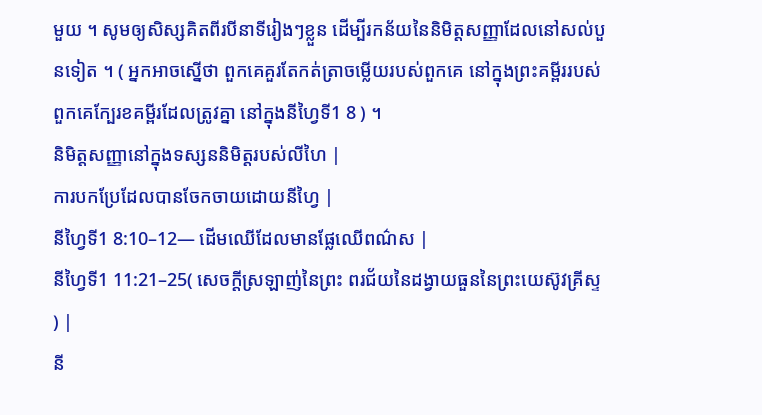មួយ ។ សូមឲ្យសិស្សគិតពីរបីនាទីរៀងៗខ្លួន ដើម្បីរកន័យនៃនិមិត្តសញ្ញាដែលនៅសល់បួនទៀត ។ ( អ្នកអាចស្នើថា ពួកគេគួរតែកត់ត្រាចម្លើយរបស់ពួកគេ នៅក្នុងព្រះគម្ពីររបស់ពួកគេក្បែរខគម្ពីរដែលត្រូវគ្នា នៅក្នុងនីហ្វៃទី1 8 ) ។
និមិត្តសញ្ញានៅក្នុងទស្សននិមិត្តរបស់លីហៃ |
ការបកប្រែដែលបានចែកចាយដោយនីហ្វៃ |
នីហ្វៃទី1 8:10–12— ដើមឈើដែលមានផ្លែឈើពណ៌ស |
នីហ្វៃទី1 11:21–25( សេចក្ដីស្រឡាញ់នៃព្រះ ពរជ័យនៃដង្វាយធួននៃព្រះយេស៊ូវគ្រីស្ទ ) |
នី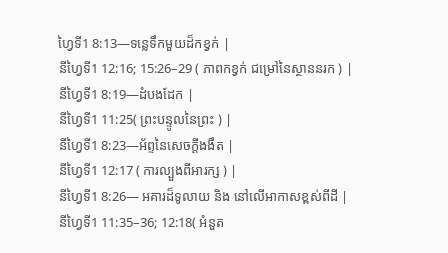ហ្វៃទី1 8:13—ទន្លេទឹកមួយដ៏កខ្វក់ |
នីហ្វៃទី1 12:16; 15:26–29 ( ភាពកខ្វក់ ជម្រៅនៃស្ថាននរក ) |
នីហ្វៃទី1 8:19—ដំបងដែក |
នីហ្វៃទី1 11:25( ព្រះបន្ទូលនៃព្រះ ) |
នីហ្វៃទី1 8:23—អ័ព្ទនៃសេចក្ដីងងឹត |
នីហ្វៃទី1 12:17 ( ការល្បួងពីអារក្ស ) |
នីហ្វៃទី1 8:26— អគារដ៏ទូលាយ និង នៅលើអាកាសខ្ពស់ពីដី |
នីហ្វៃទី1 11:35–36; 12:18( អំនួត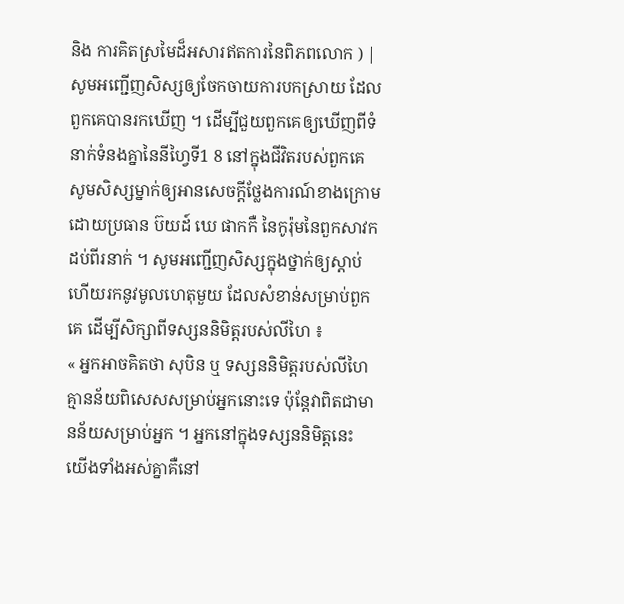និង ការគិតស្រមៃដ៏អសារឥតការនៃពិភពលោក ) |
សូមអញ្ជើញសិស្សឲ្យចែកចាយការបកស្រាយ ដែលពួកគេបានរកឃើញ ។ ដើម្បីជួយពួកគេឲ្យឃើញពីទំនាក់ទំនងគ្នានៃនីហ្វៃទី1 8 នៅក្នុងជីវិតរបស់ពួកគេ សូមសិស្សម្នាក់ឲ្យអានសេចក្ដីថ្លែងការណ៍ខាងក្រោមដោយប្រធាន ប៊យដ៍ ឃេ ផាកកឺ នៃកូរ៉ុមនៃពួកសាវកដប់ពីរនាក់ ។ សូមអញ្ជើញសិស្សក្នុងថ្នាក់ឲ្យស្ដាប់ ហើយរកនូវមូលហេតុមួយ ដែលសំខាន់សម្រាប់ពួកគេ ដើម្បីសិក្សាពីទស្សននិមិត្តរបស់លីហៃ ៖
« អ្នកអាចគិតថា សុបិន ឬ ទស្សននិមិត្តរបស់លីហៃ គ្មានន័យពិសេសសម្រាប់អ្នកនោះទេ ប៉ុន្ដែវាពិតជាមានន័យសម្រាប់អ្នក ។ អ្នកនៅក្នុងទស្សននិមិត្តនេះ យើងទាំងអស់គ្នាគឺនៅ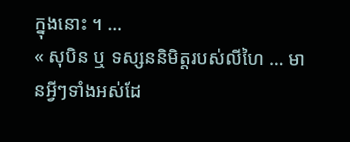ក្នុងនោះ ។ …
« សុបិន ឬ ទស្សននិមិត្តរបស់លីហៃ … មានអ្វីៗទាំងអស់ដែ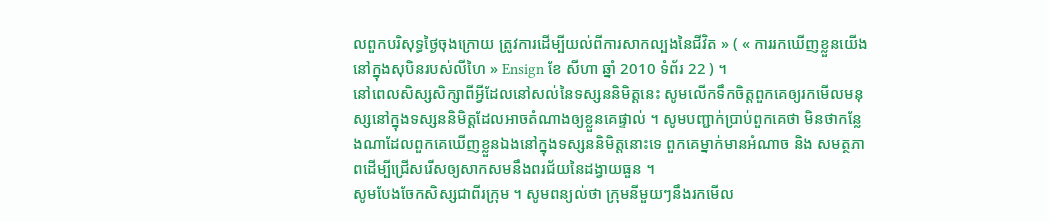លពួកបរិសុទ្ធថ្ងៃចុងក្រោយ ត្រូវការដើម្បីយល់ពីការសាកល្បងនៃជីវិត » ( « ការរកឃើញខ្លួនយើងនៅក្នុងសុបិនរបស់លីហៃ » Ensign ខែ សីហា ឆ្នាំ 2010 ទំព័រ 22 ) ។
នៅពេលសិស្សសិក្សាពីអ្វីដែលនៅសល់នៃទស្សននិមិត្តនេះ សូមលើកទឹកចិត្តពួកគេឲ្យរកមើលមនុស្សនៅក្នុងទស្សននិមិត្តដែលអាចតំណាងឲ្យខ្លួនគេផ្ទាល់ ។ សូមបញ្ជាក់ប្រាប់ពួកគេថា មិនថាកន្លែងណាដែលពួកគេឃើញខ្លួនឯងនៅក្នុងទស្សននិមិត្តនោះទេ ពួកគេម្នាក់មានអំណាច និង សមត្ថភាពដើម្បីជ្រើសរើសឲ្យសាកសមនឹងពរជ័យនៃដង្វាយធួន ។
សូមបែងចែកសិស្សជាពីរក្រុម ។ សូមពន្យល់ថា ក្រុមនីមួយៗនឹងរកមើល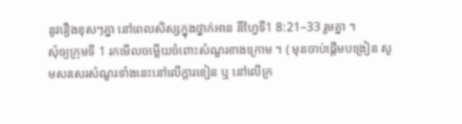នូវរឿងខុសៗគ្នា នៅពេលសិស្សក្នុងថ្នាក់អាន នីហ្វៃទី1 8:21–33 រួមគ្នា ។
សុំឲ្យក្រុមទី 1 រកមើលចម្លើយចំពោះសំណួរខាងក្រោម ។ ( មុនចាប់ផ្ដើមបង្រៀន សូមសរសេរសំណួរទាំងនេះនៅលើក្ដារខៀន ឬ នៅលើក្រ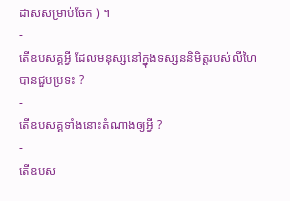ដាសសម្រាប់ចែក ) ។
-
តើឧបសគ្គអ្វី ដែលមនុស្សនៅក្នុងទស្សននិមិត្តរបស់លីហៃ បានជួបប្រទះ ?
-
តើឧបសគ្គទាំងនោះតំណាងឲ្យអ្វី ?
-
តើឧបស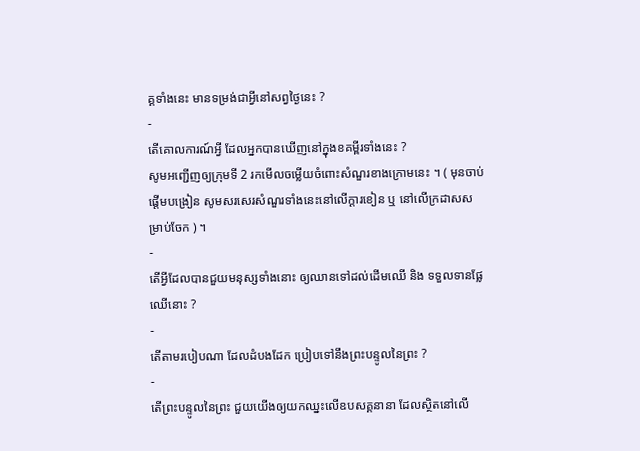គ្គទាំងនេះ មានទម្រង់ជាអ្វីនៅសព្វថ្ងៃនេះ ?
-
តើគោលការណ៍អ្វី ដែលអ្នកបានឃើញនៅក្នុងខគម្ពីរទាំងនេះ ?
សូមអញ្ជើញឲ្យក្រុមទី 2 រកមើលចម្លើយចំពោះសំណួរខាងក្រោមនេះ ។ ( មុនចាប់ផ្ដើមបង្រៀន សូមសរសេរសំណួរទាំងនេះនៅលើក្ដារខៀន ឬ នៅលើក្រដាសសម្រាប់ចែក ) ។
-
តើអ្វីដែលបានជួយមនុស្សទាំងនោះ ឲ្យឈានទៅដល់ដើមឈើ និង ទទួលទានផ្លែឈើនោះ ?
-
តើតាមរបៀបណា ដែលដំបងដែក ប្រៀបទៅនឹងព្រះបន្ទូលនៃព្រះ ?
-
តើព្រះបន្ទូលនៃព្រះ ជួយយើងឲ្យយកឈ្នះលើឧបសគ្គនានា ដែលស្ថិតនៅលើ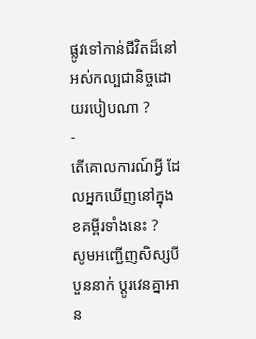ផ្លូវទៅកាន់ជីវិតដ៏នៅអស់កល្បជានិច្ចដោយរបៀបណា ?
-
តើគោលការណ៍អ្វី ដែលអ្នកឃើញនៅក្នុងខគម្ពីរទាំងនេះ ?
សូមអញ្ជើញសិស្សបីបួននាក់ ប្ដូរវេនគ្នាអាន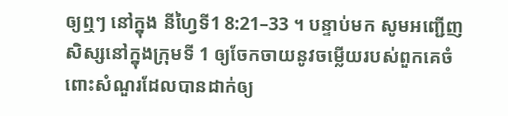ឲ្យឮៗ នៅក្នុង នីហ្វៃទី1 8:21–33 ។ បន្ទាប់មក សូមអញ្ជើញសិស្សនៅក្នុងក្រុមទី 1 ឲ្យចែកចាយនូវចម្លើយរបស់ពួកគេចំពោះសំណួរដែលបានដាក់ឲ្យ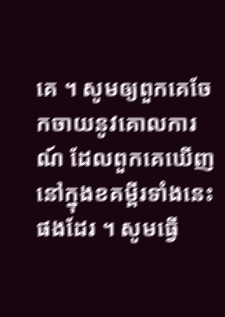គេ ។ សូមឲ្យពួកគេចែកចាយនូវគោលការណ៍ ដែលពួកគេឃើញនៅក្នុងខគម្ពីរទាំងនេះផងដែរ ។ សូមធ្វើ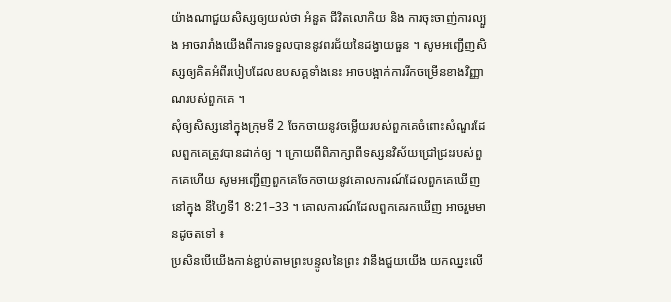យ៉ាងណាជួយសិស្សឲ្យយល់ថា អំនួត ជីវិតលោកិយ និង ការចុះចាញ់ការល្បួង អាចរារាំងយើងពីការទទួលបាននូវពរជ័យនៃដង្វាយធួន ។ សូមអញ្ជើញសិស្សឲ្យគិតអំពីរបៀបដែលឧបសគ្គទាំងនេះ អាចបង្អាក់ការរីកចម្រើនខាងវិញ្ញាណរបស់ពួកគេ ។
សុំឲ្យសិស្សនៅក្នុងក្រុមទី 2 ចែកចាយនូវចម្លើយរបស់ពួកគេចំពោះសំណួរដែលពួកគេត្រូវបានដាក់ឲ្យ ។ ក្រោយពីពិភាក្សាពីទស្សនវិស័យជ្រៅជ្រះរបស់ពួកគេហើយ សូមអញ្ជើញពួកគេចែកចាយនូវគោលការណ៍ដែលពួកគេឃើញនៅក្នុង នីហ្វៃទី1 8:21–33 ។ គោលការណ៍ដែលពួកគេរកឃើញ អាចរួមមានដូចតទៅ ៖
ប្រសិនបើយើងកាន់ខ្ជាប់តាមព្រះបន្ទូលនៃព្រះ វានឹងជួយយើង យកឈ្នះលើ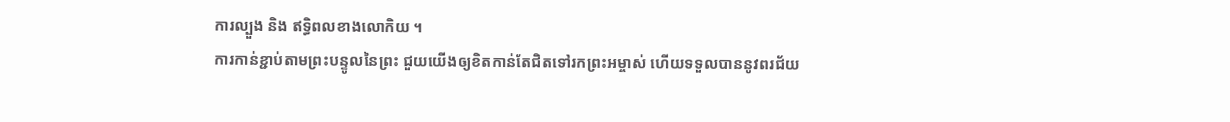ការល្បួង និង ឥទ្ធិពលខាងលោកិយ ។
ការកាន់ខ្ជាប់តាមព្រះបន្ទូលនៃព្រះ ជួយយើងឲ្យខិតកាន់តែជិតទៅរកព្រះអម្ចាស់ ហើយទទួលបាននូវពរជ័យ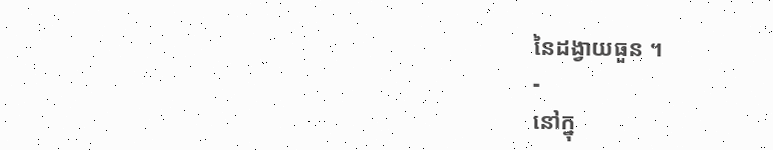នៃដង្វាយធួន ។
-
នៅក្នុ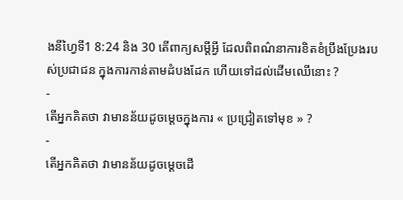ងនីហ្វៃទី1 8:24 និង 30 តើពាក្យសម្ដីអ្វី ដែលពិពណ៌នាការខិតខំប្រឹងប្រែងរបស់ប្រជាជន ក្នុងការកាន់តាមដំបងដែក ហើយទៅដល់ដើមឈើនោះ ?
-
តើអ្នកគិតថា វាមានន័យដូចម្ដេចក្នុងការ « ប្រជ្រៀតទៅមុខ » ?
-
តើអ្នកគិតថា វាមានន័យដូចម្ដេចដើ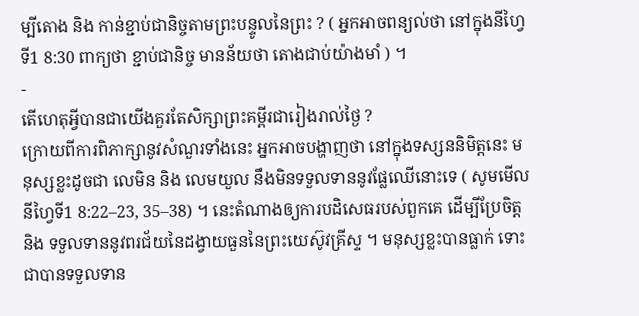ម្បីតោង និង កាន់ខ្ជាប់ជានិច្ចតាមព្រះបន្ទូលនៃព្រះ ? ( អ្នកអាចពន្យល់ថា នៅក្នុងនីហ្វៃទី1 8:30 ពាក្យថា ខ្ជាប់ជានិច្ច មានន័យថា តោងជាប់យ៉ាងមាំ ) ។
-
តើហេតុអ្វីបានជាយើងគួរតែសិក្សាព្រះគម្ពីរជារៀងរាល់ថ្ងៃ ?
ក្រោយពីការពិភាក្សានូវសំណួរទាំងនេះ អ្នកអាចបង្ហាញថា នៅក្នុងទស្សននិមិត្តនេះ មនុស្សខ្លះដូចជា លេមិន និង លេមយួល នឹងមិនទទួលទាននូវផ្លែឈើនោះទេ ( សូមមើល នីហ្វៃទី1 8:22–23, 35–38) ។ នេះតំណាងឲ្យការបដិសេធរបស់ពួកគេ ដើម្បីប្រែចិត្ត និង ទទួលទាននូវពរជ័យនៃដង្វាយធួននៃព្រះយេស៊ូវគ្រីស្ទ ។ មនុស្សខ្លះបានធ្លាក់ ទោះជាបានទទួលទាន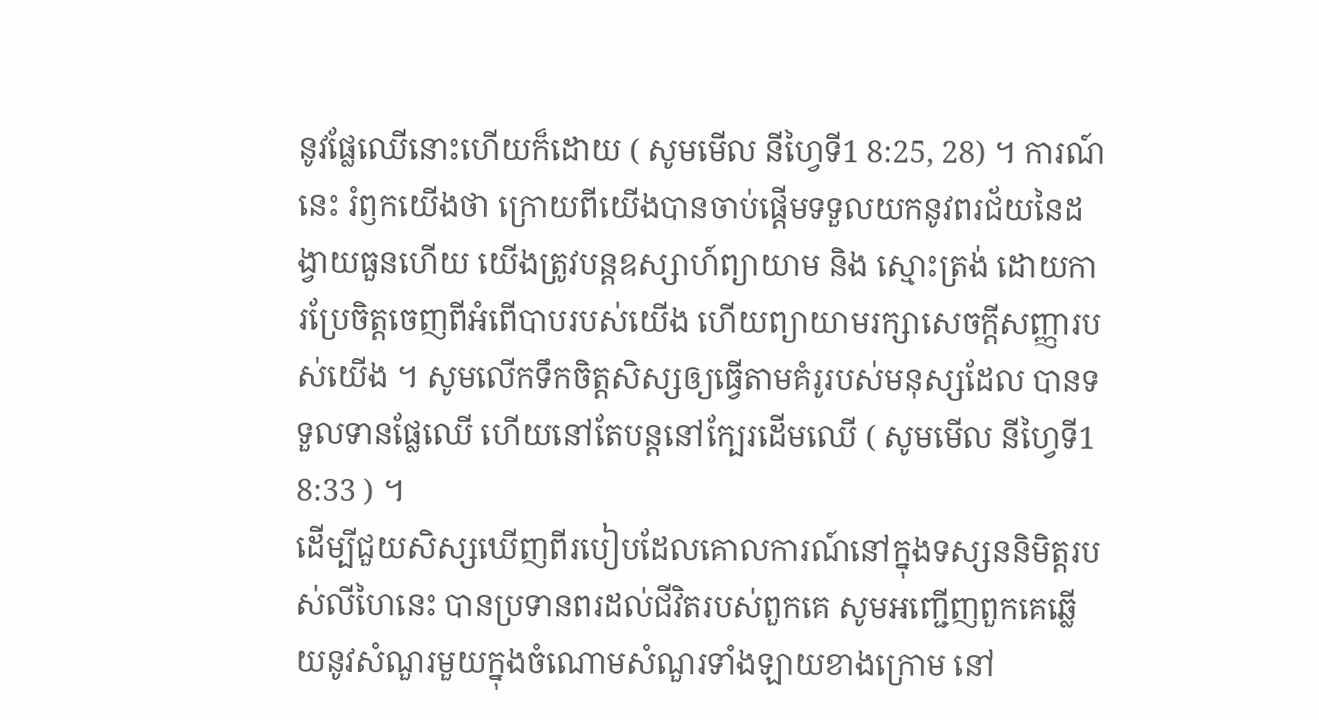នូវផ្លែឈើនោះហើយក៏ដោយ ( សូមមើល នីហ្វៃទី1 8:25, 28) ។ ការណ៍នេះ រំឭកយើងថា ក្រោយពីយើងបានចាប់ផ្ដើមទទួលយកនូវពរជ័យនៃដង្វាយធួនហើយ យើងត្រូវបន្ដឧស្សាហ៍ព្យាយាម និង ស្មោះត្រង់ ដោយការប្រែចិត្តចេញពីអំពើបាបរបស់យើង ហើយព្យាយាមរក្សាសេចក្ដីសញ្ញារបស់យើង ។ សូមលើកទឹកចិត្តសិស្សឲ្យធ្វើតាមគំរូរបស់មនុស្សដែល បានទទួលទានផ្លែឈើ ហើយនៅតែបន្ដនៅក្បែរដើមឈើ ( សូមមើល នីហ្វៃទី1 8:33 ) ។
ដើម្បីជួយសិស្សឃើញពីរបៀបដែលគោលការណ៍នៅក្នុងទស្សននិមិត្តរបស់លីហៃនេះ បានប្រទានពរដល់ជីវិតរបស់ពួកគេ សូមអញ្ជើញពួកគេឆ្លើយនូវសំណួរមួយក្នុងចំណោមសំណួរទាំងឡាយខាងក្រោម នៅ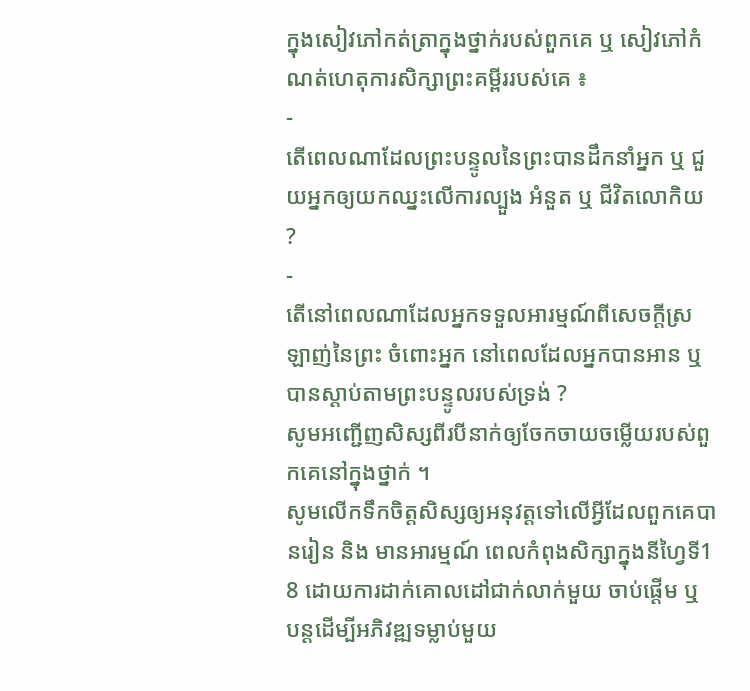ក្នុងសៀវភៅកត់ត្រាក្នុងថ្នាក់របស់ពួកគេ ឬ សៀវភៅកំណត់ហេតុការសិក្សាព្រះគម្ពីររបស់គេ ៖
-
តើពេលណាដែលព្រះបន្ទូលនៃព្រះបានដឹកនាំអ្នក ឬ ជួយអ្នកឲ្យយកឈ្នះលើការល្បួង អំនួត ឬ ជីវិតលោកិយ ?
-
តើនៅពេលណាដែលអ្នកទទួលអារម្មណ៍ពីសេចក្ដីស្រឡាញ់នៃព្រះ ចំពោះអ្នក នៅពេលដែលអ្នកបានអាន ឬ បានស្ដាប់តាមព្រះបន្ទូលរបស់ទ្រង់ ?
សូមអញ្ជើញសិស្សពីរបីនាក់ឲ្យចែកចាយចម្លើយរបស់ពួកគេនៅក្នុងថ្នាក់ ។
សូមលើកទឹកចិត្តសិស្សឲ្យអនុវត្តទៅលើអ្វីដែលពួកគេបានរៀន និង មានអារម្មណ៍ ពេលកំពុងសិក្សាក្នុងនីហ្វៃទី1 8 ដោយការដាក់គោលដៅជាក់លាក់មួយ ចាប់ផ្ដើម ឬ បន្ដដើម្បីអភិវឌ្ឍទម្លាប់មួយ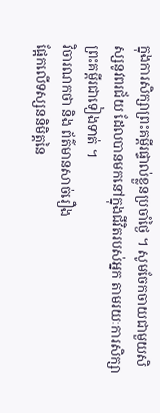ក្នុងការសិក្សាព្រះគម្ពីរផ្ទាល់ខ្លួនប្រចាំថ្ងៃ ។ សូមចែកចាយជាមួយសិស្សនូវពរជ័យ ដែលបានមកនៅក្នុងជីវិតរបស់អ្នក តាមរយៈការសិក្សាព្រះគម្ពីរជាទៀងទាត់ ។
វិចារណកថា និង ព័ត៌មានសាច់រឿង
ផ្អែកលើទស្សននិមិត្តនៃ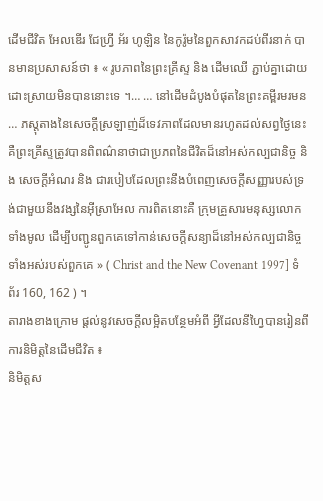ដើមជីវិត អែលឌើរ ជែហ្វ្រី អ័រ ហូឡិន នៃកូរ៉ូមនៃពួកសាវកដប់ពីរនាក់ បានមានប្រសាសន៍ថា ៖ « រូបភាពនៃព្រះគ្រីស្ទ និង ដើមឈើ ភ្ជាប់គ្នាដោយដោះស្រាយមិនបាននោះទេ ។… … នៅដើមដំបូងបំផុតនៃព្រះគម្ពីរមរមន … ភស្តុតាងនៃសេចក្តីស្រឡាញ់ដ៏ទេវភាពដែលមានរហូតដល់សព្វថ្ងៃនេះ គឺព្រះគ្រីស្ទត្រូវបានពិពណ៌នាថាជាប្រភពនៃជីវិតដ៏នៅអស់កល្បជានិច្ច និង សេចក្ដីអំណរ និង ជារបៀបដែលព្រះនឹងបំពេញសេចក្ដីសញ្ញារបស់ទ្រង់ជាមួយនឹងវង្សនៃអ៊ីស្រាអែល ការពិតនោះគឺ ក្រុមគ្រួសារមនុស្សលោកទាំងមូល ដើម្បីបញ្ជូនពួកគេទៅកាន់សេចក្ដីសន្យាដ៏នៅអស់កល្បជានិច្ចទាំងអស់របស់ពួកគេ » ( Christ and the New Covenant 1997] ទំព័រ 160, 162 ) ។
តារាងខាងក្រោម ផ្ដល់នូវសេចក្ដីលម្អិតបន្ថែមអំពី អ្វីដែលនីហ្វៃបានរៀនពីការនិមិត្តនៃដើមជីវិត ៖
និមិត្តស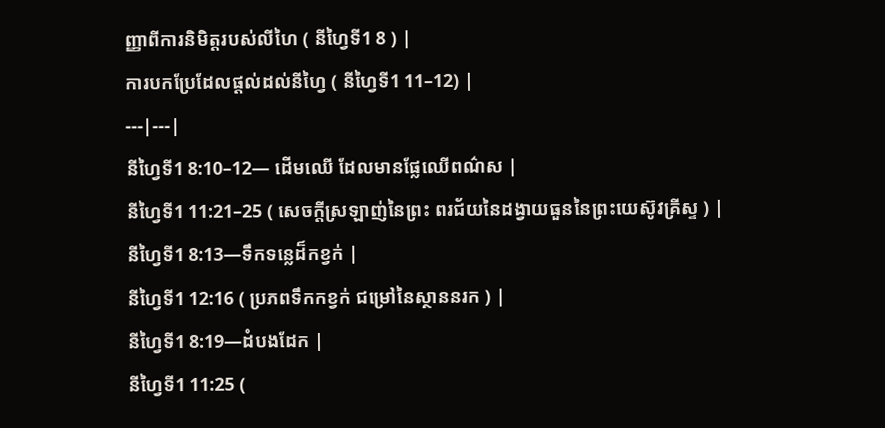ញ្ញាពីការនិមិត្តរបស់លីហៃ ( នីហ្វៃទី1 8 ) |
ការបកប្រែដែលផ្ដល់ដល់នីហ្វៃ ( នីហ្វៃទី1 11–12) |
---|---|
នីហ្វៃទី1 8:10–12— ដើមឈើ ដែលមានផ្លែឈើពណ៌ស |
នីហ្វៃទី1 11:21–25 ( សេចក្ដីស្រឡាញ់នៃព្រះ ពរជ័យនៃដង្វាយធួននៃព្រះយេស៊ូវគ្រីស្ទ ) |
នីហ្វៃទី1 8:13—ទឹកទន្លេដ៏កខ្វក់ |
នីហ្វៃទី1 12:16 ( ប្រភពទឹកកខ្វក់ ជម្រៅនៃស្ថាននរក ) |
នីហ្វៃទី1 8:19—ដំបងដែក |
នីហ្វៃទី1 11:25 (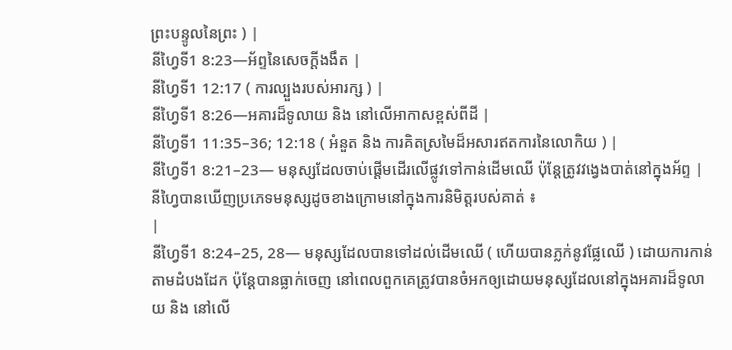ព្រះបន្ទូលនៃព្រះ ) |
នីហ្វៃទី1 8:23—អ័ព្ទនៃសេចក្ដីងងឹត |
នីហ្វៃទី1 12:17 ( ការល្បួងរបស់អារក្ស ) |
នីហ្វៃទី1 8:26—អគារដ៏ទូលាយ និង នៅលើអាកាសខ្ពស់ពីដី |
នីហ្វៃទី1 11:35–36; 12:18 ( អំនួត និង ការគិតស្រមៃដ៏អសារឥតការនៃលោកិយ ) |
នីហ្វៃទី1 8:21–23— មនុស្សដែលចាប់ផ្ដើមដើរលើផ្លូវទៅកាន់ដើមឈើ ប៉ុន្ដែត្រូវវង្វេងបាត់នៅក្នុងអ័ព្ទ |
នីហ្វៃបានឃើញប្រភេទមនុស្សដូចខាងក្រោមនៅក្នុងការនិមិត្តរបស់គាត់ ៖
|
នីហ្វៃទី1 8:24–25, 28— មនុស្សដែលបានទៅដល់ដើមឈើ ( ហើយបានភ្លក់នូវផ្លែឈើ ) ដោយការកាន់តាមដំបងដែក ប៉ុន្ដែបានធ្លាក់ចេញ នៅពេលពួកគេត្រូវបានចំអកឲ្យដោយមនុស្សដែលនៅក្នុងអគារដ៏ទូលាយ និង នៅលើ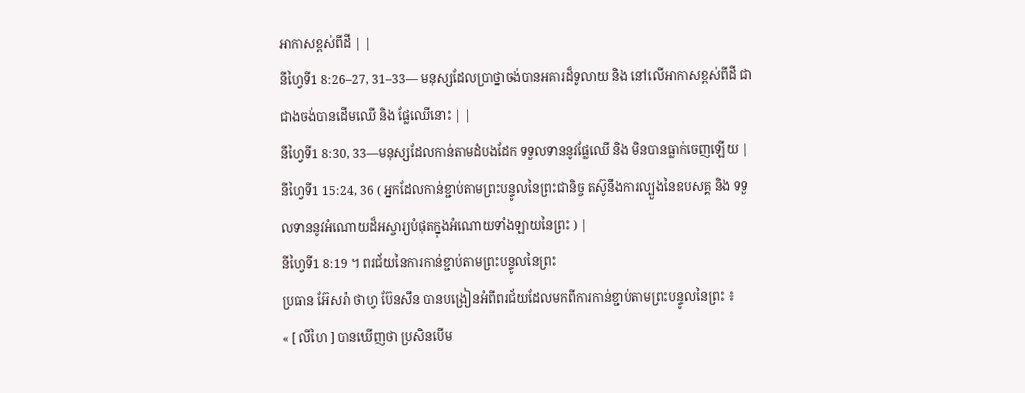អាកាសខ្ពស់ពីដី | |
នីហ្វៃទី1 8:26–27, 31–33— មនុស្សដែលប្រាថ្នាចង់បានអគារដ៏ទូលាយ និង នៅលើអាកាសខ្ពស់ពីដី ជាជាងចង់បានដើមឈើ និង ផ្លែឈើនោះ | |
នីហ្វៃទី1 8:30, 33—មនុស្សដែលកាន់តាមដំបងដែក ទទួលទាននូវផ្លែឈើ និង មិនបានធ្លាក់ចេញឡើយ |
នីហ្វៃទី1 15:24, 36 ( អ្នកដែលកាន់ខ្ជាប់តាមព្រះបន្ទូលនៃព្រះជានិច្ច តស៊ូនឹងការល្បួងនៃឧបសគ្គ និង ទទួលទាននូវអំណោយដ៏អស្ចារ្យបំផុតក្នុងអំណោយទាំងឡាយនៃព្រះ ) |
នីហ្វៃទី1 8:19 ។ ពរជ័យនៃការកាន់ខ្ជាប់តាមព្រះបន្ទូលនៃព្រះ
ប្រធាន អ៊ែសរ៉ា ថាហ្វ ប៊ែនសឹន បានបង្រៀនអំពីពរជ័យដែលមកពីការកាន់ខ្ជាប់តាមព្រះបន្ទូលនៃព្រះ ៖
« [ លីហៃ ] បានឃើញថា ប្រសិនបើម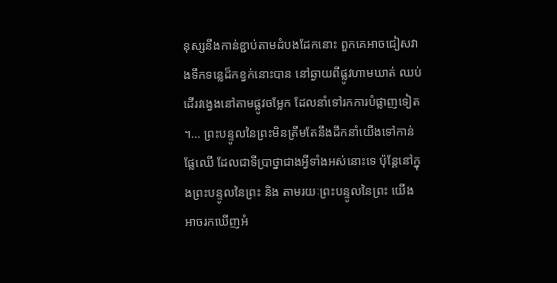នុស្សនឹងកាន់ខ្ជាប់តាមដំបងដែកនោះ ពួកគេអាចជៀសវាងទឹកទន្លេដ៏កខ្វក់នោះបាន នៅឆ្ងាយពីផ្លូវហាមឃាត់ ឈប់ដើរវង្វេងនៅតាមផ្លូវចម្លែក ដែលនាំទៅរកការបំផ្លាញទៀត ។… ព្រះបន្ទូលនៃព្រះមិនត្រឹមតែនឹងដឹកនាំយើងទៅកាន់ផ្លែឈើ ដែលជាទីប្រាថ្នាជាងអ្វីទាំងអស់នោះទេ ប៉ុន្ដែនៅក្នុងព្រះបន្ទូលនៃព្រះ និង តាមរយៈព្រះបន្ទូលនៃព្រះ យើងអាចរកឃើញអំ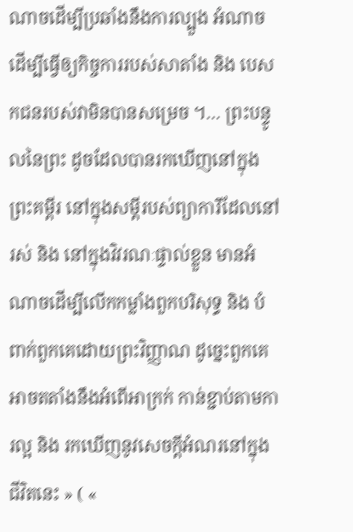ណាចដើម្បីប្រឆាំងនឹងការល្បួង អំណាចដើម្បីធ្វើឲ្យកិច្ចការរបស់សាតាំង និង បេសកជនរបស់វាមិនបានសម្រេច ។… ព្រះបន្ទូលនៃព្រះ ដូចដែលបានរកឃើញនៅក្នុងព្រះគម្ពីរ នៅក្នុងសម្ដីរបស់ព្យាការីដែលនៅរស់ និង នៅក្នុងវិវរណៈផ្ទាល់ខ្លួន មានអំណាចដើម្បីលើកកម្លាំងពួកបរិសុទ្ធ និង បំពាក់ពួកគេដោយព្រះវិញ្ញាណ ដូច្នេះពួកគេអាចតតាំងនឹងអំពើអាក្រក់ កាន់ខ្ជាប់តាមការល្អ និង រកឃើញនូវសេចក្ដីអំណរនៅក្នុងជីវិតនេះ » ( «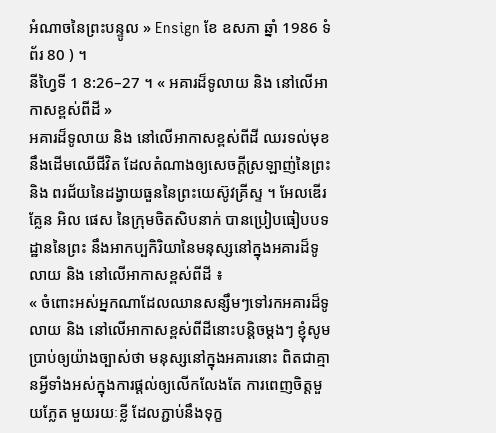អំណាចនៃព្រះបន្ទូល » Ensign ខែ ឧសភា ឆ្នាំ 1986 ទំព័រ 80 ) ។
នីហ្វៃទី 1 8:26–27 ។ « អគារដ៏ទូលាយ និង នៅលើអាកាសខ្ពស់ពីដី »
អគារដ៏ទូលាយ និង នៅលើអាកាសខ្ពស់ពីដី ឈរទល់មុខនឹងដើមឈើជីវិត ដែលតំណាងឲ្យសេចក្ដីស្រឡាញ់នៃព្រះ និង ពរជ័យនៃដង្វាយធួននៃព្រះយេស៊ូវគ្រីស្ទ ។ អែលឌើរ គ្លែន អិល ផេស នៃក្រុមចិតសិបនាក់ បានប្រៀបធៀបបទដ្ឋាននៃព្រះ នឹងអាកប្បកិរិយានៃមនុស្សនៅក្នុងអគារដ៏ទូលាយ និង នៅលើអាកាសខ្ពស់ពីដី ៖
« ចំពោះអស់អ្នកណាដែលឈានសន្សឹមៗទៅរកអគារដ៏ទូលាយ និង នៅលើអាកាសខ្ពស់ពីដីនោះបន្តិចម្តងៗ ខ្ញុំសូមប្រាប់ឲ្យយ៉ាងច្បាស់ថា មនុស្សនៅក្នុងអគារនោះ ពិតជាគ្មានអ្វីទាំងអស់ក្នុងការផ្ដល់ឲ្យលើកលែងតែ ការពេញចិត្តមួយភ្លែត មួយរយៈខ្លី ដែលភ្ជាប់នឹងទុក្ខ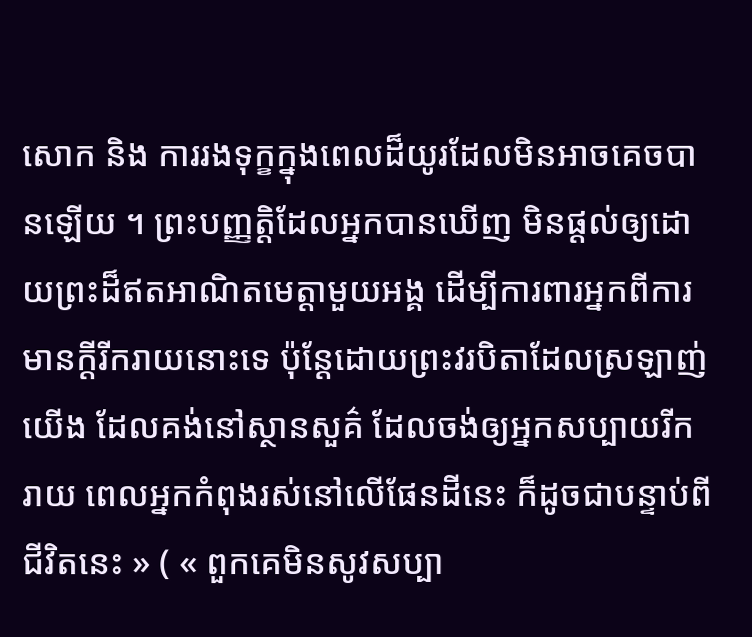សោក និង ការរងទុក្ខក្នុងពេលដ៏យូរដែលមិនអាចគេចបានឡើយ ។ ព្រះបញ្ញត្តិដែលអ្នកបានឃើញ មិនផ្ដល់ឲ្យដោយព្រះដ៏ឥតអាណិតមេត្តាមួយអង្គ ដើម្បីការពារអ្នកពីការមានក្ដីរីករាយនោះទេ ប៉ុន្ដែដោយព្រះវរបិតាដែលស្រឡាញ់យើង ដែលគង់នៅស្ថានសួគ៌ ដែលចង់ឲ្យអ្នកសប្បាយរីករាយ ពេលអ្នកកំពុងរស់នៅលើផែនដីនេះ ក៏ដូចជាបន្ទាប់ពីជីវិតនេះ » ( « ពួកគេមិនសូវសប្បា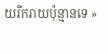យរីករាយប៉ុន្មានទេ »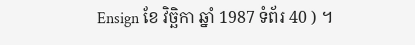Ensign ខែ វិច្ឆិកា ឆ្នាំ 1987 ទំព័រ 40 ) ។